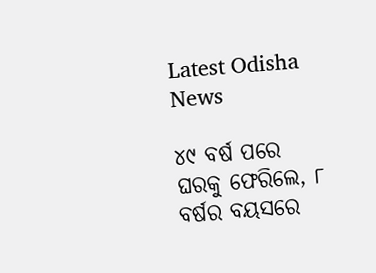Latest Odisha News

୪୯ ବର୍ଷ ପରେ ଘରକୁ ଫେରିଲେ, ୮ ବର୍ଷର ବୟସରେ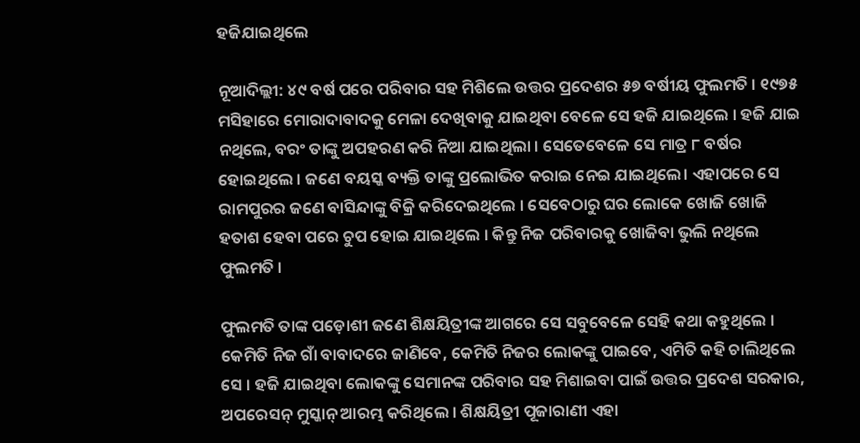ହଜିଯାଇଥିଲେ

ନୂଆଦିଲ୍ଲୀ: ୪୯ ବର୍ଷ ପରେ ପରିବାର ସହ ମିଶିଲେ ଉତ୍ତର ପ୍ରଦେଶର ୫୭ ବର୍ଷୀୟ ଫୁଲମତି । ୧୯୭୫ ମସିହାରେ ମୋରାଦାବାଦକୁ ମେଳା ଦେଖିବାକୁ ଯାଇଥିବା ବେଳେ ସେ ହଜି ଯାଇଥିଲେ । ହଜି ଯାଇ ନଥିଲେ, ବରଂ ତାଙ୍କୁ ଅପହରଣ କରି ନିଆ ଯାଇଥିଲା । ସେତେବେଳେ ସେ ମାତ୍ର ୮ ବର୍ଷର ହୋଇଥିଲେ । ଜଣେ ବୟସ୍କ ବ୍ୟକ୍ତି ତାଙ୍କୁ ପ୍ରଲୋଭିତ କରାଇ ନେଇ ଯାଇଥିଲେ। ଏହାପରେ ସେ ରାମପୁରର ଜଣେ ବାସିନ୍ଦାଙ୍କୁ ବିକ୍ରି କରିଦେଇଥିଲେ । ସେବେଠାରୁ ଘର ଲୋକେ ଖୋଜି ଖୋଜି ହତାଶ ହେବା ପରେ ଚୁପ ହୋଇ ଯାଇଥିଲେ । କିନ୍ତୁ ନିଜ ପରିବାରକୁ ଖୋଜିବା ଭୁଲି ନଥିଲେ ଫୁଲମତି ।

ଫୁଲମତି ତାଙ୍କ ପଡ଼ୋଶୀ ଜଣେ ଶିକ୍ଷୟିତ୍ରୀଙ୍କ ଆଗରେ ସେ ସବୁବେଳେ ସେହି କଥା କହୁଥିଲେ । କେମିତି ନିଜ ଗାଁ ବାବାଦରେ ଜାଣିବେ, କେମିତି ନିଜର ଲୋକଙ୍କୁ ପାଇବେ, ଏମିତି କହି ଚାଲିଥିଲେ ସେ । ହଜି ଯାଇଥିବା ଲୋକଙ୍କୁ ସେମାନଙ୍କ ପରିବାର ସହ ମିଶାଇବା ପାଇଁ ଉତ୍ତର ପ୍ରଦେଶ ସରକାର, ଅପରେସନ୍ ମୁସ୍କାନ୍ ଆରମ୍ଭ କରିଥିଲେ । ଶିକ୍ଷୟିତ୍ରୀ ପୂଜାରାଣୀ ଏହା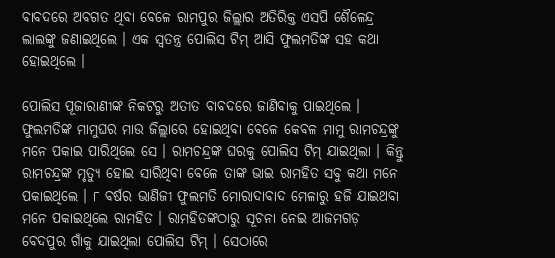ବାବଦରେ ଅବଗତ ଥିବା ବେଳେ ରାମପୁର ଜିଲ୍ଲାର ଅତିରିକ୍ତ ଏସପି ଶୈଳେନ୍ଦ୍ର ଲାଲଙ୍କୁ ଜଣାଇଥିଲେ । ଏକ ସ୍ବତନ୍ତ୍ର ପୋଲିସ ଟିମ୍ ଆସି ଫୁଲମତିଙ୍କ ସହ କଥା ହୋଇଥିଲେ ।

ପୋଲିସ ପୂଜାରାଣୀଙ୍କ ନିକଟରୁ ଅତୀତ ବାବଦରେ ଜାଣିବାକୁ ପାଇଥିଲେ । ଫୁଲମତିଙ୍କ ମାମୁଘର ମାଉ ଜିଲ୍ଲାରେ ହୋଇଥିବା ବେଳେ କେବଳ ମାମୁ ରାମଚନ୍ଦ୍ରଙ୍କୁ ମନେ ପକାଇ ପାରିଥିଲେ ସେ । ରାମଚନ୍ଦ୍ରଙ୍କ ଘରକୁ ପୋଲିସ ଟିମ୍ ଯାଇଥିଲା । କିନ୍ତୁ ରାମଚନ୍ଦ୍ରଙ୍କ ମୃତ୍ୟୁ ହୋଇ ସାରିଥିବା ବେଳେ ତାଙ୍କ ଭାଇ ରାମହିତ ସବୁ କଥା ମନେ ପକାଇଥିଲେ । ୮ ବର୍ଷର ଭାଣିଜୀ ଫୁଲମତି ମୋରାଦାବାଦ ମେଳାରୁ ହଜି ଯାଇଥବା ମନେ ପକାଇଥିଲେ ରାମହିତ । ରାମହିତଙ୍କଠାରୁ ସୂଚନା ନେଇ ଆଜମଗଡ଼ ବେଦପୁର ଗାଁକୁ ଯାଇଥିଲା ପୋଲିସ ଟିମ୍ । ସେଠାରେ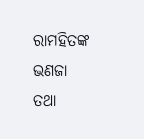ରାମହିତଙ୍କ ଭଣଜା ତଥା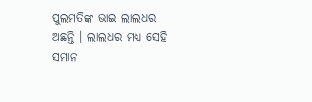ପୁଲମତିଙ୍କ ଭାଇ ଲାଲଧର ଅଛନ୍ତି । ଲାଲଧର ମଧ୍ୟ ସେହି ସମାନ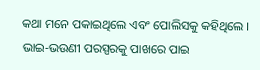କଥା ମନେ ପକାଇଥିଲେ ଏବଂ ପୋଲିସକୁ କହିଥିଲେ । ଭାଇ-ଭଉଣୀ ପରସ୍ପରକୁ ପାଖରେ ପାଇ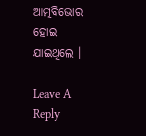ଆତ୍ମବିଭୋର ହୋଇ ଯାଇଥିଲେ ।

Leave A Reply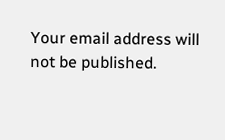Your email address will not be published.